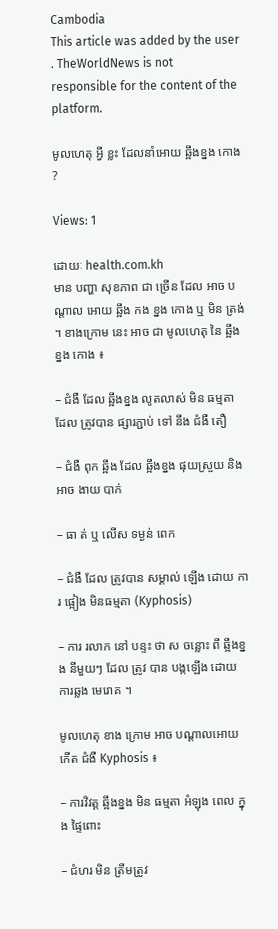Cambodia
This article was added by the user . TheWorldNews is not responsible for the content of the platform.

មូលហេតុ អ្វី ខ្លះ ដែលនាំអោយ ឆ្អឹងខ្នង កោង ?

Views: 1

ដោយៈ health.com.kh
មាន បញ្ហា សុខភាព ជា ច្រើន ដែល អាច បណ្តាល អោយ ឆ្អឹង កង ខ្នង កោង ឬ មិន ត្រង់ ។ ខាងក្រោម នេះ អាច ជា មូលហេតុ នៃ ឆ្អឹងខ្នង កោង ៖

– ជំងឺ ដែល ឆ្អឹងខ្នង លូតលាស់ មិន ធម្មតា ដែល ត្រូវបាន ផ្សារភ្ជាប់ ទៅ នឹង ជំងឺ តឿ

– ជំងឺ ពុក ឆ្អឹង ដែល ឆ្អឹងខ្នង ផុយស្រួយ និង អាច ងាយ បាក់

– ធា ត់ ឬ លើស ទម្ងន់ ពេក

– ជំងឺ ដែល ត្រូវបាន សម្គាល់ ឡើង ដោយ ការ ផ្អៀង មិនធម្មតា (Kyphosis)

– ការ រលាក នៅ បន្ទះ ថា ស ចន្លោះ ពី ឆ្អឹងខ្នង នីមួយៗ ដែល ត្រូវ បាន បង្កឡើង ដោយ ការឆ្លង មេរោគ ។

មូលហេតុ ខាង ក្រោម អាច បណ្តាលអោយ កើត ជំងឺ Kyphosis ៖

– ការវិវត្ត ឆ្អឹងខ្នង មិន ធម្មតា អំឡុង ពេល ក្នុង ផ្ទៃពោះ

– ជំហរ មិន ត្រឹមត្រូវ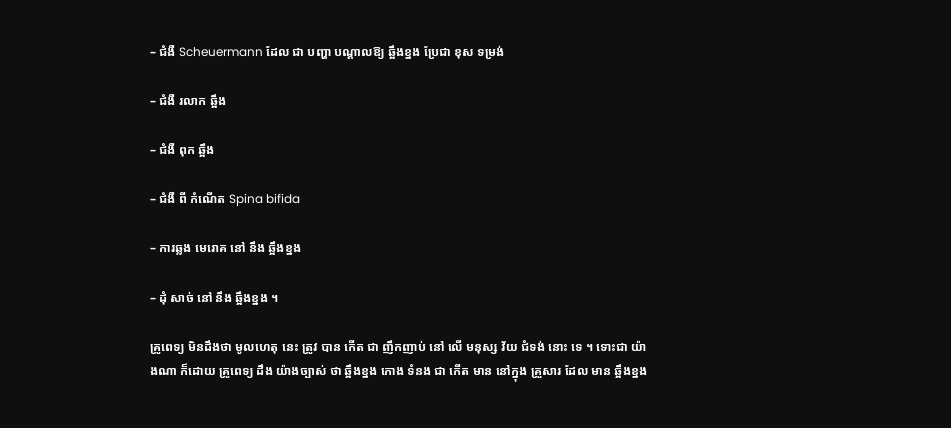– ជំងឺ Scheuermann ដែល ជា បញ្ហា បណ្តាលឱ្យ ឆ្អឹងខ្នង ប្រែជា ខុស ទម្រង់

– ជំងឺ រលាក ឆ្អឹង

– ជំងឺ ពុក ឆ្អឹង

– ជំងឺ ពី កំណើត Spina bifida

– ការឆ្លង មេរោគ នៅ នឹង ឆ្អឹងខ្នង

– ដុំ សាច់ នៅ នឹង ឆ្អឹងខ្នង ។

គ្រូពេទ្យ មិនដឹងថា មូលហេតុ នេះ ត្រូវ បាន កើត ជា ញឹកញាប់ នៅ លើ មនុស្ស វ័យ ជំទង់ នោះ ទេ ។ ទោះជា យ៉ាងណា ក៏ដោយ គ្រូពេទ្យ ដឹង យ៉ាងច្បាស់ ថា ឆ្អឹងខ្នង កោង ទំនង ជា កើត មាន នៅក្នុង គ្រួសារ ដែល មាន ឆ្អឹងខ្នង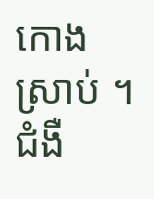កោង ស្រាប់ ។ ជំងឺ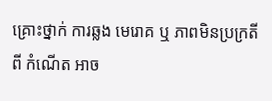គ្រោះថ្នាក់ ការឆ្លង មេរោគ ឬ ភាពមិនប្រក្រតី ពី កំណើត អាច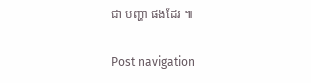ជា បញ្ហា ផងដែរ ៕

Post navigation